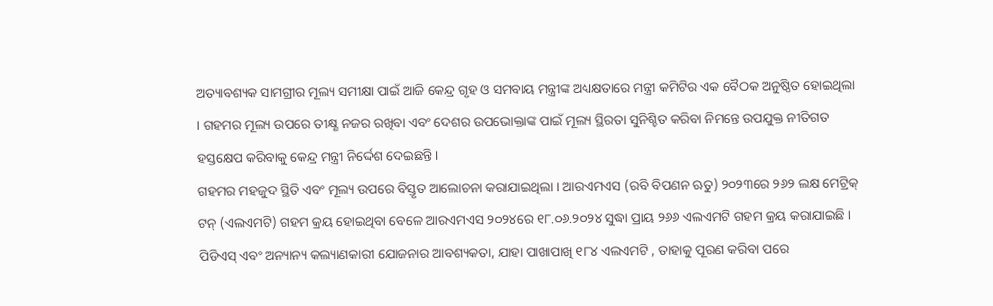ଅତ୍ୟାବଶ୍ୟକ ସାମଗ୍ରୀର ମୂଲ୍ୟ ସମୀକ୍ଷା ପାଇଁ ଆଜି କେନ୍ଦ୍ର ଗୃହ ଓ ସମବାୟ ମନ୍ତ୍ରୀଙ୍କ ଅଧ୍ୟକ୍ଷତାରେ ମନ୍ତ୍ରୀ କମିଟିର ଏକ ବୈଠକ ଅନୁଷ୍ଠିତ ହୋଇଥିଲା । ଗହମର ମୂଲ୍ୟ ଉପରେ ତୀକ୍ଷ୍ଣ ନଜର ରଖିବା ଏବଂ ଦେଶର ଉପଭୋକ୍ତାଙ୍କ ପାଇଁ ମୂଲ୍ୟ ସ୍ଥିରତା ସୁନିଶ୍ଚିତ କରିବା ନିମନ୍ତେ ଉପଯୁକ୍ତ ନୀତିଗତ ହସ୍ତକ୍ଷେପ କରିବାକୁ କେନ୍ଦ୍ର ମନ୍ତ୍ରୀ ନିର୍ଦ୍ଦେଶ ଦେଇଛନ୍ତି ।
ଗହମର ମହଜୁଦ ସ୍ଥିତି ଏବଂ ମୂଲ୍ୟ ଉପରେ ବିସ୍ତୃତ ଆଲୋଚନା କରାଯାଇଥିଲା । ଆରଏମଏସ (ରବି ବିପଣନ ଋତୁ) ୨୦୨୩ରେ ୨୬୨ ଲକ୍ଷ ମେଟ୍ରିକ୍ ଟନ୍ (ଏଲଏମଟି) ଗହମ କ୍ରୟ ହୋଇଥିବା ବେଳେ ଆରଏମଏସ ୨୦୨୪ରେ ୧୮.୦୬.୨୦୨୪ ସୁଦ୍ଧା ପ୍ରାୟ ୨୬୬ ଏଲଏମଟି ଗହମ କ୍ରୟ କରାଯାଇଛି । ପିଡିଏସ୍ ଏବଂ ଅନ୍ୟାନ୍ୟ କଲ୍ୟାଣକାରୀ ଯୋଜନାର ଆବଶ୍ୟକତା, ଯାହା ପାଖାପାଖି ୧୮୪ ଏଲଏମଟି , ତାହାକୁ ପୂରଣ କରିବା ପରେ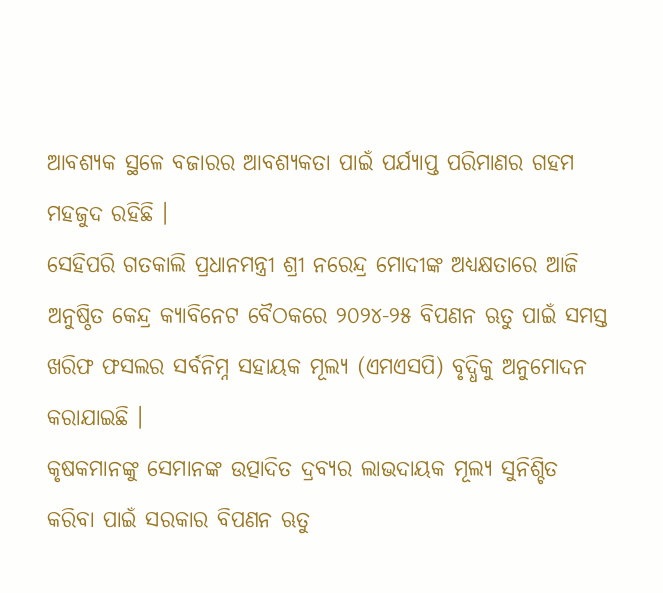ଆବଶ୍ୟକ ସ୍ଥଳେ ବଜାରର ଆବଶ୍ୟକତା ପାଇଁ ପର୍ଯ୍ୟାପ୍ତ ପରିମାଣର ଗହମ ମହଜୁଦ ରହିଛି ।
ସେହିପରି ଗତକାଲି ପ୍ରଧାନମନ୍ତ୍ରୀ ଶ୍ରୀ ନରେନ୍ଦ୍ର ମୋଦୀଙ୍କ ଅଧ୍ୟକ୍ଷତାରେ ଆଜି ଅନୁଷ୍ଠିତ କେନ୍ଦ୍ର କ୍ୟାବିନେଟ ବୈଠକରେ ୨୦୨୪-୨୫ ବିପଣନ ଋତୁ ପାଇଁ ସମସ୍ତ ଖରିଫ ଫସଲର ସର୍ବନିମ୍ନ ସହାୟକ ମୂଲ୍ୟ (ଏମଏସପି) ବୃଦ୍ଧିକୁ ଅନୁମୋଦନ କରାଯାଇଛି ।
କୃଷକମାନଙ୍କୁ ସେମାନଙ୍କ ଉତ୍ପାଦିତ ଦ୍ରବ୍ୟର ଲାଭଦାୟକ ମୂଲ୍ୟ ସୁନିଶ୍ଚିତ କରିବା ପାଇଁ ସରକାର ବିପଣନ ଋତୁ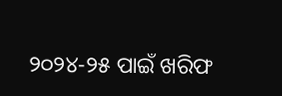୨୦୨୪-୨୫ ପାଇଁ ଖରିଫ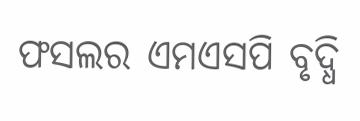ଫସଲର ଏମଏସପି ବୃଦ୍ଧି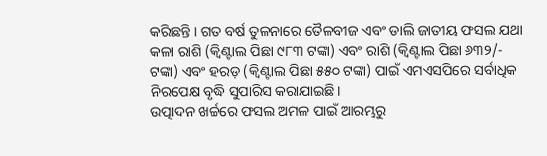କରିଛନ୍ତି । ଗତ ବର୍ଷ ତୁଳନାରେ ତୈଳବୀଜ ଏବଂ ଡାଲି ଜାତୀୟ ଫସଲ ଯଥା କଳା ରାଶି (କ୍ୱିଣ୍ଟାଲ ପିଛା ୯୮୩ ଟଙ୍କା) ଏବଂ ରାଶି (କ୍ବିଣ୍ଟାଲ ପିଛା ୬୩୨/- ଟଙ୍କା) ଏବଂ ହରଡ଼ (କ୍ବିଣ୍ଟାଲ ପିଛା ୫୫୦ ଟଙ୍କା) ପାଇଁ ଏମଏସପିରେ ସର୍ବାଧିକ ନିରପେକ୍ଷ ବୃଦ୍ଧି ସୁପାରିସ କରାଯାଇଛି।
ଉତ୍ପାଦନ ଖର୍ଚ୍ଚରେ ଫସଲ ଅମଳ ପାଇଁ ଆରମ୍ଭରୁ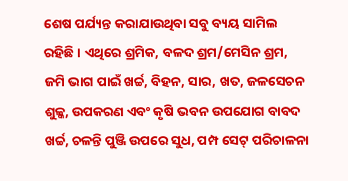ଶେଷ ପର୍ଯ୍ୟନ୍ତ କରାଯାଉଥିବା ସବୁ ବ୍ୟୟ ସାମିଲ ରହିଛି । ଏଥିରେ ଶ୍ରମିକ, ବଳଦ ଶ୍ରମ/ମେସିନ ଶ୍ରମ, ଜମି ଭାଗ ପାଇଁ ଖର୍ଚ୍ଚ, ବିହନ, ସାର, ଖତ, ଜଳସେଚନ ଶୁଳ୍କ, ଉପକରଣ ଏବଂ କୃଷି ଭବନ ଉପଯୋଗ ବାବଦ ଖର୍ଚ୍ଚ, ଚଳନ୍ତି ପୁଞ୍ଜି ଉପରେ ସୁଧ, ପମ୍ପ ସେଟ୍ ପରିଚାଳନା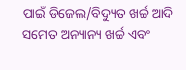ପାଇଁ ଡିଜେଲ/ବିଦ୍ୟୁତ ଖର୍ଚ୍ଚ ଆଦି ସମେତ ଅନ୍ୟାନ୍ୟ ଖର୍ଚ୍ଚ ଏବଂ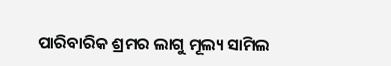ପାରିବାରିକ ଶ୍ରମର ଲାଗୁ ମୂଲ୍ୟ ସାମିଲ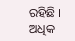ରହିଛି ।
ଅଧିକ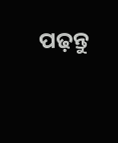ପଢ଼ନ୍ତୁ